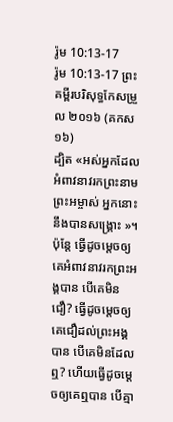រ៉ូម 10:13-17
រ៉ូម 10:13-17 ព្រះគម្ពីរបរិសុទ្ធកែសម្រួល ២០១៦ (គកស១៦)
ដ្បិត «អស់អ្នកដែលអំពាវនាវរកព្រះនាមព្រះអម្ចាស់ អ្នកនោះនឹងបានសង្គ្រោះ »។ ប៉ុន្តែ ធ្វើដូចម្ដេចឲ្យគេអំពាវនាវរកព្រះអង្គបាន បើគេមិនជឿ? ធ្វើដូចម្ដេចឲ្យគេជឿដល់ព្រះអង្គបាន បើគេមិនដែលឮ? ហើយធ្វើដូចម្ដេចឲ្យគេឮបាន បើគ្មា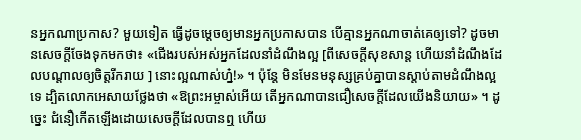នអ្នកណាប្រកាស? មួយទៀត ធ្វើដូចម្តេចឲ្យមានអ្នកប្រកាសបាន បើគ្មានអ្នកណាចាត់គេឲ្យទៅ? ដូចមានសេចក្តីចែងទុកមកថា៖ «ជើងរបស់អស់អ្នកដែលនាំដំណឹងល្អ [ពីសេចក្តីសុខសាន្ត ហើយនាំដំណឹងដែលបណ្ដាលឲ្យចិត្តរីករាយ ] នោះល្អណាស់ហ្ន៎!» ។ ប៉ុន្តែ មិនមែនមនុស្សគ្រប់គ្នាបានស្តាប់តាមដំណឹងល្អទេ ដ្បិតលោកអេសាយថ្លែងថា «ឱព្រះអម្ចាស់អើយ តើអ្នកណាបានជឿសេចក្តីដែលយើងនិយាយ» ។ ដូច្នេះ ជំនឿកើតឡើងដោយសេចក្ដីដែលបានឮ ហើយ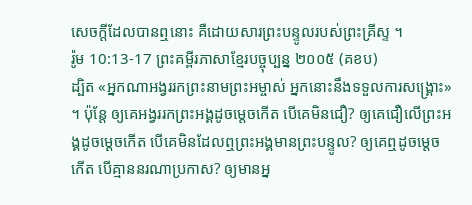សេចក្ដីដែលបានឮនោះ គឺដោយសារព្រះបន្ទូលរបស់ព្រះគ្រីស្ទ ។
រ៉ូម 10:13-17 ព្រះគម្ពីរភាសាខ្មែរបច្ចុប្បន្ន ២០០៥ (គខប)
ដ្បិត «អ្នកណាអង្វររកព្រះនាមព្រះអម្ចាស់ អ្នកនោះនឹងទទួលការសង្គ្រោះ» ។ ប៉ុន្តែ ឲ្យគេអង្វររកព្រះអង្គដូចម្ដេចកើត បើគេមិនជឿ? ឲ្យគេជឿលើព្រះអង្គដូចម្ដេចកើត បើគេមិនដែលឮព្រះអង្គមានព្រះបន្ទូល? ឲ្យគេឮដូចម្ដេចកើត បើគ្មាននរណាប្រកាស? ឲ្យមានអ្ន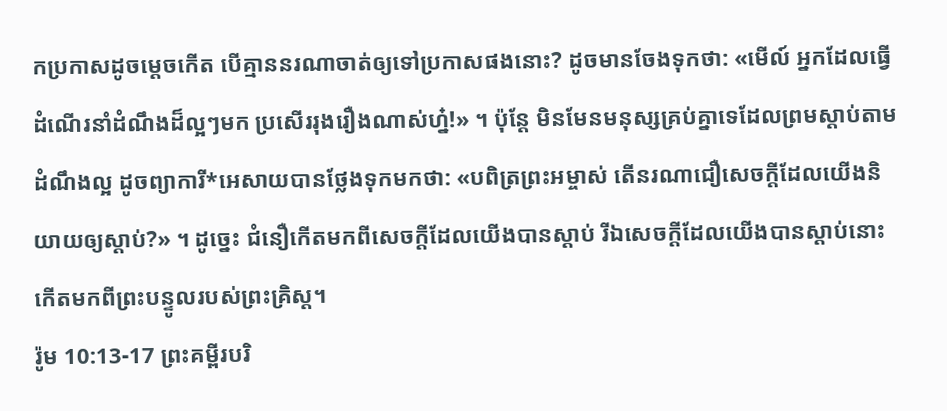កប្រកាសដូចម្ដេចកើត បើគ្មាននរណាចាត់ឲ្យទៅប្រកាសផងនោះ? ដូចមានចែងទុកថា: «មើល៍ អ្នកដែលធ្វើដំណើរនាំដំណឹងដ៏ល្អៗមក ប្រសើររុងរឿងណាស់ហ្ន៎!» ។ ប៉ុន្តែ មិនមែនមនុស្សគ្រប់គ្នាទេដែលព្រមស្ដាប់តាមដំណឹងល្អ ដូចព្យាការី*អេសាយបានថ្លែងទុកមកថា: «បពិត្រព្រះអម្ចាស់ តើនរណាជឿសេចក្ដីដែលយើងនិយាយឲ្យស្ដាប់?» ។ ដូច្នេះ ជំនឿកើតមកពីសេចក្ដីដែលយើងបានស្ដាប់ រីឯសេចក្ដីដែលយើងបានស្ដាប់នោះកើតមកពីព្រះបន្ទូលរបស់ព្រះគ្រិស្ត។
រ៉ូម 10:13-17 ព្រះគម្ពីរបរិ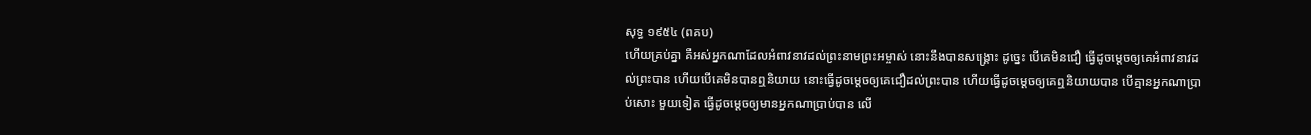សុទ្ធ ១៩៥៤ (ពគប)
ហើយគ្រប់គ្នា គឺអស់អ្នកណាដែលអំពាវនាវដល់ព្រះនាមព្រះអម្ចាស់ នោះនឹងបានសង្គ្រោះ ដូច្នេះ បើគេមិនជឿ ធ្វើដូចម្តេចឲ្យគេអំពាវនាវដល់ព្រះបាន ហើយបើគេមិនបានឮនិយាយ នោះធ្វើដូចម្តេចឲ្យគេជឿដល់ព្រះបាន ហើយធ្វើដូចម្តេចឲ្យគេឮនិយាយបាន បើគ្មានអ្នកណាប្រាប់សោះ មួយទៀត ធ្វើដូចម្តេចឲ្យមានអ្នកណាប្រាប់បាន លើ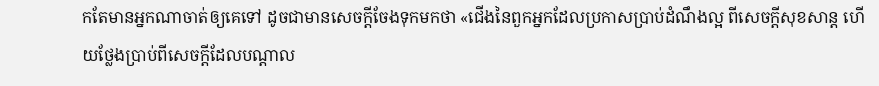កតែមានអ្នកណាចាត់ឲ្យគេទៅ ដូចជាមានសេចក្ដីចែងទុកមកថា «ជើងនៃពួកអ្នកដែលប្រកាសប្រាប់ដំណឹងល្អ ពីសេចក្ដីសុខសាន្ត ហើយថ្លែងប្រាប់ពីសេចក្ដីដែលបណ្តាល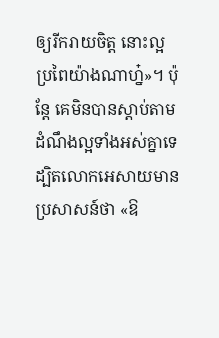ឲ្យរីករាយចិត្ត នោះល្អប្រពៃយ៉ាងណាហ្ន៎»។ ប៉ុន្តែ គេមិនបានស្តាប់តាមដំណឹងល្អទាំងអស់គ្នាទេ ដ្បិតលោកអេសាយមានប្រសាសន៍ថា «ឱ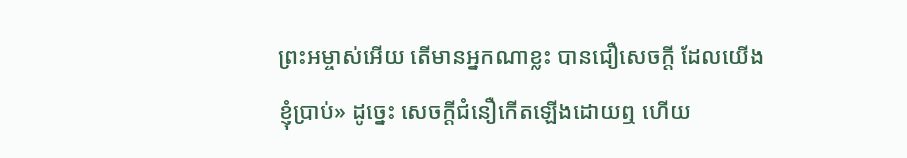ព្រះអម្ចាស់អើយ តើមានអ្នកណាខ្លះ បានជឿសេចក្ដី ដែលយើងខ្ញុំប្រាប់» ដូច្នេះ សេចក្ដីជំនឿកើតឡើងដោយឮ ហើយ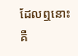ដែលឮនោះ គឺ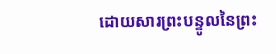ដោយសារព្រះបន្ទូលនៃព្រះ